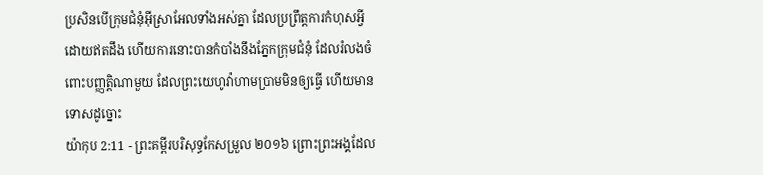ប្រសិនបើក្រុមជំនុំអ៊ីស្រាអែលទាំងអស់គ្នា ដែលប្រព្រឹត្តការកំហុសអ្វីដោយឥតដឹង ហើយការនោះបានកំបាំងនឹងភ្នែកក្រុមជំនុំ ដែលរំលងចំពោះបញ្ញត្តិណាមួយ ដែលព្រះយេហូវ៉ាហាមប្រាមមិនឲ្យធ្វើ ហើយមានទោសដូច្នោះ
យ៉ាកុប 2:11 - ព្រះគម្ពីរបរិសុទ្ធកែសម្រួល ២០១៦ ព្រោះព្រះអង្គដែល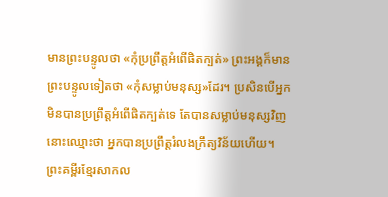មានព្រះបន្ទូលថា «កុំប្រព្រឹត្តអំពើផិតក្បត់» ព្រះអង្គក៏មានព្រះបន្ទូលទៀតថា «កុំសម្លាប់មនុស្ស»ដែរ។ ប្រសិនបើអ្នកមិនបានប្រព្រឹត្តអំពើផិតក្បត់ទេ តែបានសម្លាប់មនុស្សវិញ នោះឈ្មោះថា អ្នកបានប្រព្រឹត្តរំលងក្រឹត្យវិន័យហើយ។ ព្រះគម្ពីរខ្មែរសាកល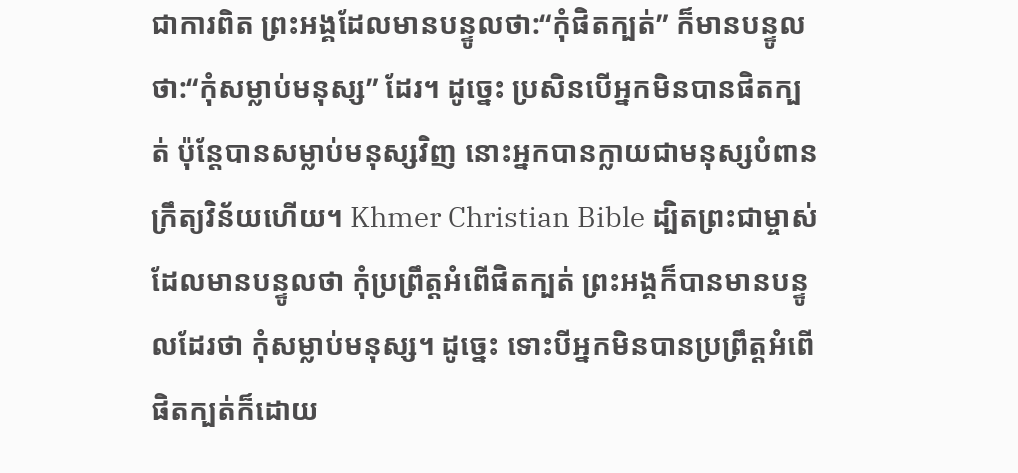ជាការពិត ព្រះអង្គដែលមានបន្ទូលថា:“កុំផិតក្បត់” ក៏មានបន្ទូលថា:“កុំសម្លាប់មនុស្ស” ដែរ។ ដូច្នេះ ប្រសិនបើអ្នកមិនបានផិតក្បត់ ប៉ុន្តែបានសម្លាប់មនុស្សវិញ នោះអ្នកបានក្លាយជាមនុស្សបំពានក្រឹត្យវិន័យហើយ។ Khmer Christian Bible ដ្បិតព្រះជាម្ចាស់ដែលមានបន្ទូលថា កុំប្រព្រឹត្ដអំពើផិតក្បត់ ព្រះអង្គក៏បានមានបន្ទូលដែរថា កុំសម្លាប់មនុស្ស។ ដូច្នេះ ទោះបីអ្នកមិនបានប្រព្រឹត្ដអំពើផិតក្បត់ក៏ដោយ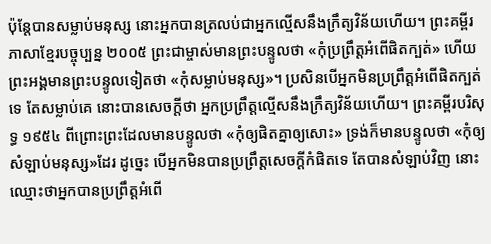ប៉ុន្ដែបានសម្លាប់មនុស្ស នោះអ្នកបានត្រលប់ជាអ្នកល្មើសនឹងក្រឹត្យវិន័យហើយ។ ព្រះគម្ពីរភាសាខ្មែរបច្ចុប្បន្ន ២០០៥ ព្រះជាម្ចាស់មានព្រះបន្ទូលថា «កុំប្រព្រឹត្តអំពើផិតក្បត់» ហើយព្រះអង្គមានព្រះបន្ទូលទៀតថា «កុំសម្លាប់មនុស្ស»។ ប្រសិនបើអ្នកមិនប្រព្រឹត្តអំពើផិតក្បត់ទេ តែសម្លាប់គេ នោះបានសេចក្ដីថា អ្នកប្រព្រឹត្តល្មើសនឹងក្រឹត្យវិន័យហើយ។ ព្រះគម្ពីរបរិសុទ្ធ ១៩៥៤ ពីព្រោះព្រះដែលមានបន្ទូលថា «កុំឲ្យផិតគ្នាឲ្យសោះ» ទ្រង់ក៏មានបន្ទូលថា «កុំឲ្យសំឡាប់មនុស្ស»ដែរ ដូច្នេះ បើអ្នកមិនបានប្រព្រឹត្តសេចក្ដីកំផិតទេ តែបានសំឡាប់វិញ នោះឈ្មោះថាអ្នកបានប្រព្រឹត្តអំពើ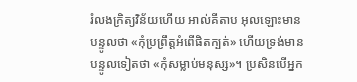រំលងក្រិត្យវិន័យហើយ អាល់គីតាប អុលឡោះមានបន្ទូលថា «កុំប្រព្រឹត្ដអំពើផិតក្បត់» ហើយទ្រង់មានបន្ទូលទៀតថា «កុំសម្លាប់មនុស្ស»។ ប្រសិនបើអ្នក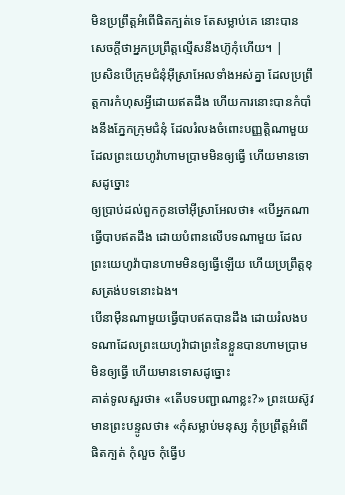មិនប្រព្រឹត្ដអំពើផិតក្បត់ទេ តែសម្លាប់គេ នោះបានសេចក្ដីថាអ្នកប្រព្រឹត្ដល្មើសនឹងហ៊ូកុំហើយ។ |
ប្រសិនបើក្រុមជំនុំអ៊ីស្រាអែលទាំងអស់គ្នា ដែលប្រព្រឹត្តការកំហុសអ្វីដោយឥតដឹង ហើយការនោះបានកំបាំងនឹងភ្នែកក្រុមជំនុំ ដែលរំលងចំពោះបញ្ញត្តិណាមួយ ដែលព្រះយេហូវ៉ាហាមប្រាមមិនឲ្យធ្វើ ហើយមានទោសដូច្នោះ
ឲ្យប្រាប់ដល់ពួកកូនចៅអ៊ីស្រាអែលថា៖ «បើអ្នកណាធ្វើបាបឥតដឹង ដោយបំពានលើបទណាមួយ ដែលព្រះយេហូវ៉ាបានហាមមិនឲ្យធ្វើឡើយ ហើយប្រព្រឹត្តខុសត្រង់បទនោះឯង។
បើនាម៉ឺនណាមួយធ្វើបាបឥតបានដឹង ដោយរំលងបទណាដែលព្រះយេហូវ៉ាជាព្រះនៃខ្លួនបានហាមប្រាមមិនឲ្យធ្វើ ហើយមានទោសដូច្នោះ
គាត់ទូលសួរថា៖ «តើបទបញ្ជាណាខ្លះ?» ព្រះយេស៊ូវមានព្រះបន្ទូលថា៖ «កុំសម្លាប់មនុស្ស កុំប្រព្រឹត្តអំពើផិតក្បត់ កុំលួច កុំធ្វើប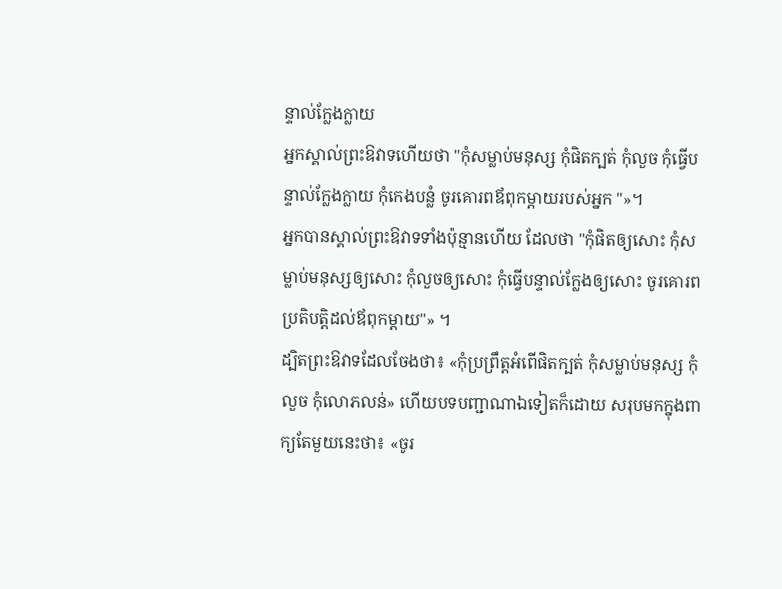ន្ទាល់ក្លែងក្លាយ
អ្នកស្គាល់ព្រះឱវាទហើយថា "កុំសម្លាប់មនុស្ស កុំផិតក្បត់ កុំលួច កុំធ្វើបន្ទាល់ក្លែងក្លាយ កុំកេងបន្លំ ចូរគោរពឪពុកម្តាយរបស់អ្នក "»។
អ្នកបានស្គាល់ព្រះឱវាទទាំងប៉ុន្មានហើយ ដែលថា "កុំផិតឲ្យសោះ កុំសម្លាប់មនុស្សឲ្យសោះ កុំលួចឲ្យសោះ កុំធ្វើបន្ទាល់ក្លែងឲ្យសោះ ចូរគោរពប្រតិបត្តិដល់ឪពុកម្តាយ"» ។
ដ្បិតព្រះឱវាទដែលចែងថា៖ «កុំប្រព្រឹត្តអំពើផិតក្បត់ កុំសម្លាប់មនុស្ស កុំលួច កុំលោភលន់» ហើយបទបញ្ជាណាឯទៀតក៏ដោយ សរុបមកក្នុងពាក្យតែមួយនេះថា៖ «ចូរ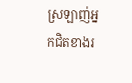ស្រឡាញ់អ្នកជិតខាងរ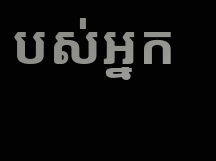បស់អ្នក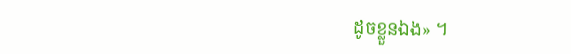ដូចខ្លួនឯង» ។